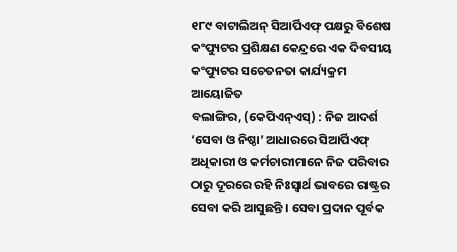୧୮୯ ବାଟାଲିଅନ୍ ସିଆର୍ପିଏଫ୍ ପକ୍ଷରୁ ବିଶେଷ କଂପ୍ୟୁଟର ପ୍ରଶିକ୍ଷଣ କେନ୍ଦ୍ରରେ ଏକ ଦିବସୀୟ କଂପ୍ୟୁଟର ସଚେତନତା କାର୍ଯ୍ୟକ୍ରମ ଆୟୋଜିତ
ବଲାଙ୍ଗିର, (କେପିଏନ୍ଏସ୍) : ନିଜ ଆଦର୍ଶ ‘ସେବା ଓ ନିଷ୍ଠା’ ଆଧାରରେ ସିଆର୍ପିଏଫ୍ ଅଧିକାରୀ ଓ କର୍ମଚାରୀମାନେ ନିଜ ପରିବାର ଠାରୁ ଦୂରରେ ରହି ନିଃସ୍ୱାର୍ଥ ଭାବରେ ରାଷ୍ଟ୍ରର ସେବା କରି ଆସୁଛନ୍ତି । ସେବା ପ୍ରଦାନ ପୂର୍ବକ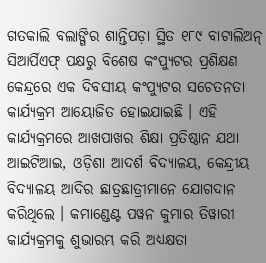ଗତକାଲି ବଲାଙ୍ଗିର ଶାନ୍ତିପଡ଼ା ସ୍ଥିତ ୧୮୯ ବାଟାଲିଅନ୍ ସିଆର୍ପିଏଫ୍ ପକ୍ଷରୁ ବିଶେଷ କଂପ୍ୟୁଟର ପ୍ରଶିକ୍ଷଣ କେନ୍ଦ୍ରରେ ଏକ ଦିବସୀୟ କଂପ୍ୟୁଟର ସଚେତନତା କାର୍ଯ୍ୟକ୍ରମ ଆୟୋଜିତ ହୋଇଯାଇଛି । ଏହି କାର୍ଯ୍ୟକ୍ରମରେ ଆଖପାଖର ଶିକ୍ଷା ପ୍ରତିଷ୍ଠାନ ଯଥା ଆଇଟିଆଇ, ଓଡ଼ିଶା ଆଦର୍ଶ ବିଦ୍ୟାଳୟ, କେନ୍ଦ୍ରୀୟ ବିଦ୍ୟାଳୟ ଆଦିର ଛାତ୍ରଛାତ୍ରୀମାନେ ଯୋଗଦାନ କରିଥିଲେ । କମାଣ୍ଡେଣ୍ଟ ପୱନ କୁମାର ତିୱାରୀ କାର୍ଯ୍ୟକ୍ରମକୁ ଶୁଭାରମ୍ଭ କରି ଅଧ୍ୟକ୍ଷତା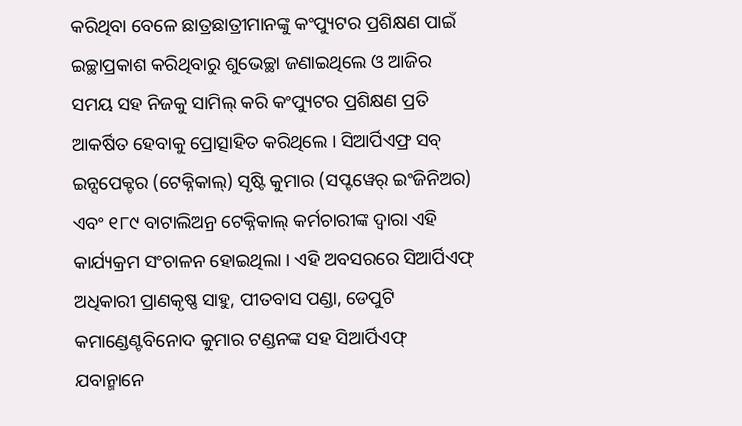କରିଥିବା ବେଳେ ଛାତ୍ରଛାତ୍ରୀମାନଙ୍କୁ କଂପ୍ୟୁଟର ପ୍ରଶିକ୍ଷଣ ପାଇଁ ଇଚ୍ଛାପ୍ରକାଶ କରିଥିବାରୁ ଶୁଭେଚ୍ଛା ଜଣାଇଥିଲେ ଓ ଆଜିର ସମୟ ସହ ନିଜକୁ ସାମିଲ୍ କରି କଂପ୍ୟୁଟର ପ୍ରଶିକ୍ଷଣ ପ୍ରତି ଆକର୍ଷିତ ହେବାକୁ ପ୍ରୋତ୍ସାହିତ କରିଥିଲେ । ସିଆର୍ପିଏଫ୍ର ସବ୍ ଇନ୍ସପେକ୍ଟର (ଟେକ୍ନିକାଲ୍) ସୃଷ୍ଟି କୁମାର (ସପ୍ଟୱେର୍ ଇଂଜିନିଅର) ଏବଂ ୧୮୯ ବାଟାଲିଅନ୍ର ଟେକ୍ନିକାଲ୍ କର୍ମଚାରୀଙ୍କ ଦ୍ୱାରା ଏହି କାର୍ଯ୍ୟକ୍ରମ ସଂଚାଳନ ହୋଇଥିଲା । ଏହି ଅବସରରେ ସିଆର୍ପିଏଫ୍ ଅଧିକାରୀ ପ୍ରାଣକୃଷ୍ଣ ସାହୁ, ପୀତବାସ ପଣ୍ଡା, ଡେପୁଟି କମାଣ୍ଡେଣ୍ଟବିନୋଦ କୁମାର ଟଣ୍ଡନଙ୍କ ସହ ସିଆର୍ପିଏଫ୍ ଯବାନ୍ମାନେ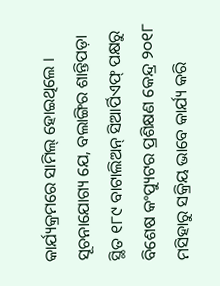କାର୍ଯ୍ୟକ୍ରମରେ ସାମିଲ୍ ହୋଇଥିଲେ । ସୂଚନାଯୋଗ୍ୟ ଯେ, ବଲାଙ୍ଗିର ଶାନ୍ତିପଡ଼ା ସ୍ଥିତ ୧୮୯ ବାଟାଲିଅନ୍ ସିଆର୍ପିଏଫ୍ ପକ୍ଷରୁ ବିଶେଷ କଂପ୍ୟୁଟର ପ୍ରଶିକ୍ଷଣ କେନ୍ଦ୍ର ୨୦୧୮ ମସିହାରୁ ସକ୍ରିୟ ଭାବେ କାର୍ଯ୍ୟ କରି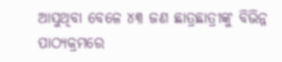ଆସୁଥିବା ବେଳେ ୪୩ ଜଣ ଛାତ୍ରଛାତ୍ରୀଙ୍କୁ ବିଭିନ୍ନ ପାଠ୍ୟକ୍ରମରେ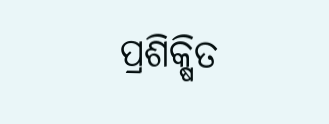ପ୍ରଶିକ୍ଷିତ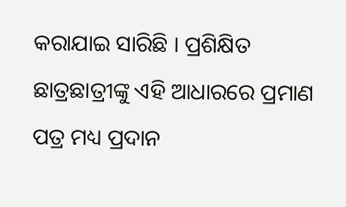କରାଯାଇ ସାରିଛି । ପ୍ରଶିକ୍ଷିତ ଛାତ୍ରଛାତ୍ରୀଙ୍କୁ ଏହି ଆଧାରରେ ପ୍ରମାଣ ପତ୍ର ମଧ୍ୟ ପ୍ରଦାନ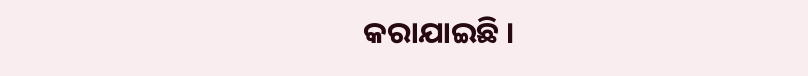କରାଯାଇଛି ।